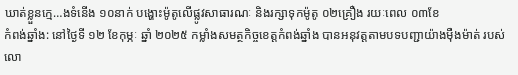ឃាត់ខ្លួនក្មេ…ងទំនើង ១០នាក់ បង្ហោះម៉ូតូលើផ្លូវសាធារណៈ និងរក្សាទុកម៉ូតូ ០២គ្រឿង រយៈពេល ០៣ខែ
កំពង់ឆ្នាំង: នៅថ្ងៃទី ១២ ខែកុម្ភៈ ឆ្នាំ ២០២៥ កម្លាំងសមត្ថកិច្ចខេត្តកំពង់ឆ្នាំង បានអនុវត្តតាមបទបញ្ជាយ៉ាងម៉ឺងម៉ាត់ របស់លោ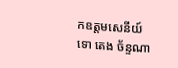កឧត្តមសេនីយ៍ទោ តេង ច័ន្ទណា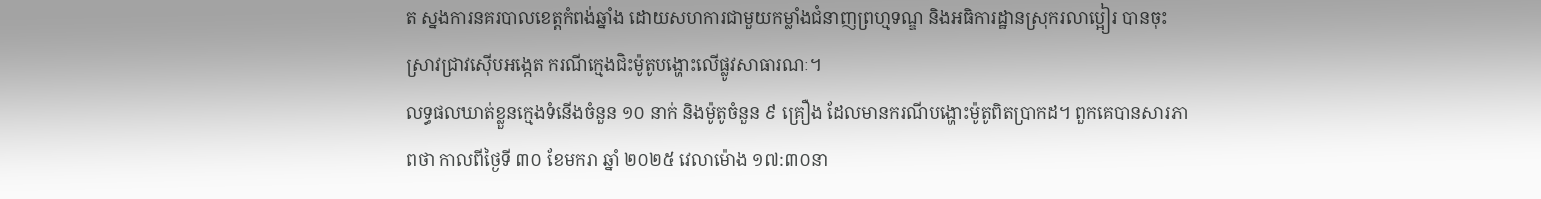ត ស្នងការនគរបាលខេត្តកំពង់ឆ្នាំង ដោយសហការជាមួយកម្លាំងជំនាញព្រហ្មទណ្ឌ និងអធិការដ្ឋានស្រុករលាប្អៀរ បានចុះស្រាវជ្រាវស៊ើបអង្កេត ករណីក្មេងជិះម៉ូតូបង្ហោះលើផ្លូវសាធារណៈ។
លទ្ធផលឃាត់ខ្លួនក្មេងទំនើងចំនួន ១០ នាក់ និងម៉ូតូចំនួន ៩ គ្រឿង ដែលមានករណីបង្ហោះម៉ូតូពិតប្រាកដ។ ពួកគេបានសារភាពថា កាលពីថ្ងៃទី ៣០ ខែមករា ឆ្នាំ ២០២៥ វេលាម៉ោង ១៧:៣០នា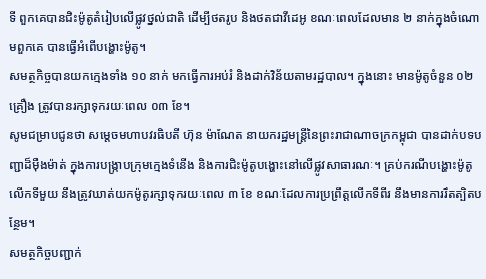ទី ពួកគេបានជិះម៉ូតូតំរៀបលើផ្លូវថ្នល់ជាតិ ដើម្បីថតរូប និងថតជាវីដេអូ ខណៈពេលដែលមាន ២ នាក់ក្នុងចំណោមពួកគេ បានធ្វើអំពើបង្ហោះម៉ូតូ។
សមត្ថកិច្ចបានយកក្មេងទាំង ១០ នាក់ មកធ្វើការអប់រំ និងដាក់វិន័យតាមរដ្ឋបាល។ ក្នុងនោះ មានម៉ូតូចំនួន ០២ គ្រឿង ត្រូវបានរក្សាទុករយៈពេល ០៣ ខែ។
សូមជម្រាបជូនថា សម្តេចមហាបវរធិបតី ហ៊ុន ម៉ាណែត នាយករដ្ឋមន្ត្រីនៃព្រះរាជាណាចក្រកម្ពុជា បានដាក់បទបញ្ជាដ៏ម៉ឺងម៉ាត់ ក្នុងការបង្ក្រាបក្រុមក្មេងទំនើង និងការជិះម៉ូតូបង្ហោះនៅលើផ្លូវសាធារណៈ។ គ្រប់ករណីបង្ហោះម៉ូតូលើកទីមួយ នឹងត្រូវឃាត់យកម៉ូតូរក្សាទុករយៈពេល ៣ ខែ ខណៈដែលការប្រព្រឹត្តលើកទីពីរ នឹងមានការរឹតត្បិតបន្ថែម។
សមត្ថកិច្ចបញ្ជាក់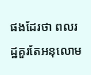ផងដែរថា ពលរដ្ឋគួរតែអនុលោម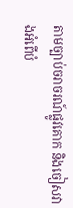តាមច្បាប់ចរាចរណ៍ផ្លូវគោក និងចៀសវាងអំពើបំ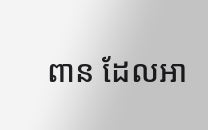ពាន ដែលអា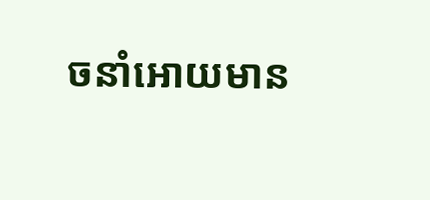ចនាំអោយមាន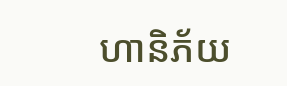ហានិភ័យ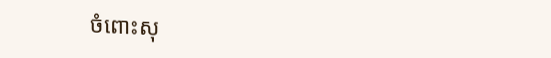ចំពោះសុ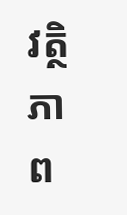វត្ថិភាព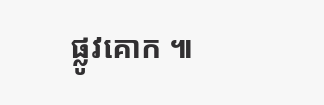ផ្លូវគោក ៕